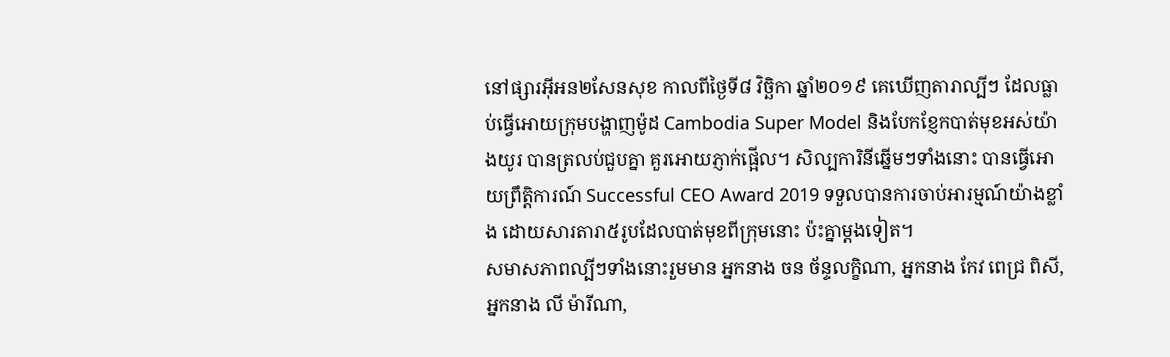នៅផ្សារអ៊ីអន២សែនសុខ កាលពីថ្ងៃទី៨ វិច្ឆិកា ឆ្នាំ២០១៩ គេឃើញតារាល្បីៗ ដែលធ្លាប់ធ្វើអោយក្រុមបង្ហាញម៉ូដ Cambodia Super Model និងបែកខ្ញែកបាត់មុខអស់យ៉ាងយូរ បានត្រលប់ជួបគ្នា គួរអោយភ្ញាក់ផ្អើល។ សិល្បការិនីឆ្នើមៗទាំងនោះ បានធ្វើអោយព្រឹត្តិការណ៍ Successful CEO Award 2019 ទទួលបានការចាប់អារម្មណ៍យ៉ាងខ្លាំង ដោយសារតារា៥រូបដែលបាត់មុខពីក្រុមនោះ ប៉ះគ្នាម្ដងទៀត។
សមាសភាពល្បីៗទាំងនោះរួមមាន អ្នកនាង ចន ច័ន្ទលក្ខិណា, អ្នកនាង កែវ ពេជ្រ ពិសី, អ្នកនាង លី ម៉ារីណា,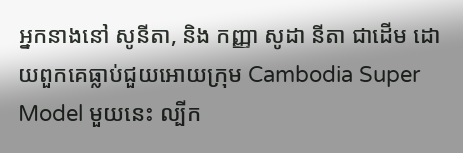អ្នកនាងនៅ សូនីតា, និង កញ្ញា សូដា នីតា ជាដើម ដោយពួកគេធ្លាប់ជួយអោយក្រុម Cambodia Super Model មួយនេះ ល្បីក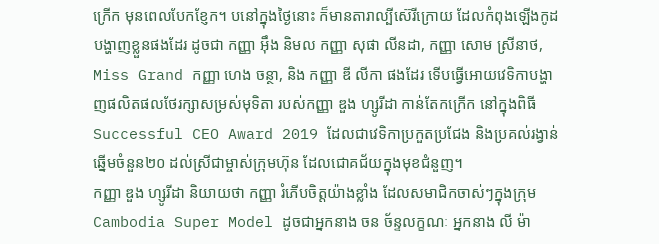ក្រើក មុនពេលបែកខ្ញែក។ បនៅក្នុងថ្ងៃនោះ ក៏មានតារាល្បីស៊េរីក្រោយ ដែលកំពុងឡើងកូដបង្ហាញខ្លួនផងដែរ ដូចជា កញ្ញា អ៊ឹង និមល កញ្ញា សុផា លីនដា, កញ្ញា សោម ស្រីនាថ, Miss Grand កញ្ញា ហេង ចន្ថា, និង កញ្ញា ឌី លីកា ផងដែរ ទើបធ្វើអោយវេទិកាបង្ហាញផលិតផលថែរក្សាសម្រស់មុទិតា របស់កញ្ញា ឌួង ហ្សូរីដា កាន់តែកក្រើក នៅក្នុងពិធី Successful CEO Award 2019 ដែលជាវេទិកាប្រកួតប្រជែង និងប្រគល់រង្វាន់ឆ្នើមចំនួន២០ ដល់ស្រីជាម្ចាស់ក្រុមហ៊ុន ដែលជោគជ័យក្នុងមុខជំនួញ។
កញ្ញា ឌួង ហ្សូរីដា និយាយថា កញ្ញា រំភើបចិត្តយ៉ាងខ្លាំង ដែលសមាជិកចាស់ៗក្នុងក្រុម Cambodia Super Model ដូចជាអ្នកនាង ចន ច័ន្ទលក្ខណៈ អ្នកនាង លី ម៉ា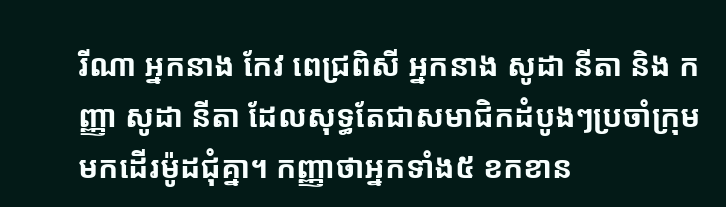រីណា អ្នកនាង កែវ ពេជ្រពិសី អ្នកនាង សូដា នីតា និង កញ្ញា សូដា នីតា ដែលសុទ្ធតែជាសមាជិកដំបូងៗប្រចាំក្រុម មកដើរម៉ូដជុំគ្នា។ កញ្ញាថាអ្នកទាំង៥ ខកខាន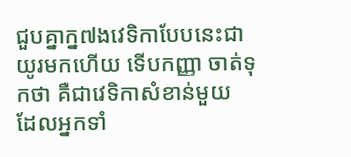ជួបគ្នាក្ន៧ងវេទិកាបែបនេះជាយូរមកហើយ ទើបកញ្ញា ចាត់ទុកថា គឺជាវេទិកាសំខាន់មួយ ដែលអ្នកទាំ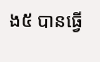ង៥ បានធ្វើ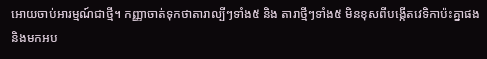អោយចាប់អារម្មណ៍ជាថ្មី។ កញ្ញាចាត់ទុកថាតារាល្បីៗទាំង៥ និង តារាថ្មីៗទាំង៥ មិនខុសពីបង្កើតវេទិកាប៉ះគ្នាផង និងមកអប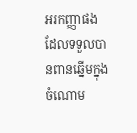អរកញ្ញាផង ដែលទទួលបានពានឆ្នើមក្នុងចំណោម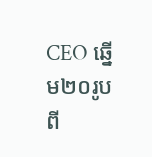CEO ឆ្នើម២០រូប ពី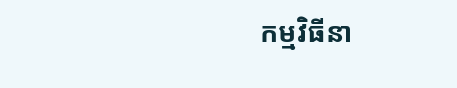កម្មវិធីនា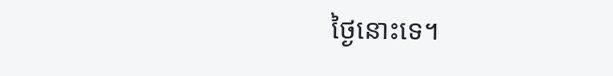ថ្ងៃនោះទេ។